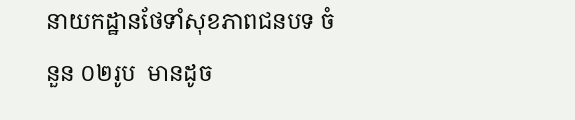នាយកដ្ឋានថែទាំសុខភាពជនបទ ចំនួន ០២រូប  មានដូច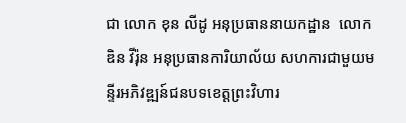ជា លោក ខុន លីដូ អនុប្រធាននាយកដ្ឋាន  លោក ឌិន វីរ៉ុន អនុប្រធានការិយាល័យ សហការជាមួយមន្ទីរអភិវឌ្ឍន៍ជនបទខេត្តព្រះវិហារ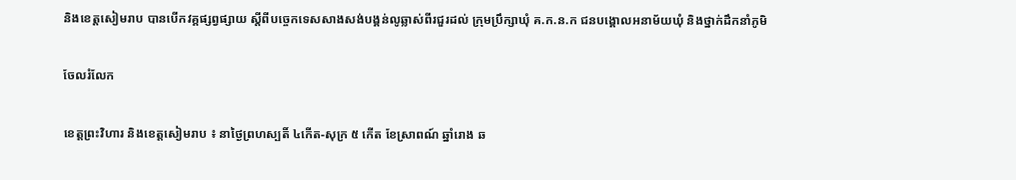និងខេត្តសៀមរាប បានបើកវគ្គផ្សព្វផ្សាយ ស្តីពីបច្ចេកទេសសាងសង់បង្គន់លូឆ្លាស់ពីរជួរដល់ ក្រុមប្រឹក្សាឃុំ គ.ក.ន.ក ជនបង្គោលអនាម័យឃុំ និងថ្នាក់ដឹកនាំភូមិ

ចែលរំលែក

ខេត្តព្រះវិហារ និងខេត្តសៀមរាប ៖ នាថ្ងៃព្រហស្បតិ៍ ៤កើត-សុក្រ ៥ កើត ខែស្រាពណ៍ ឆ្នាំរោង ឆ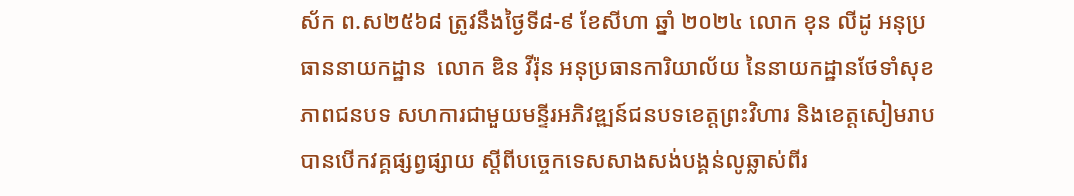ស័ក ព.ស២៥៦៨ ត្រូវនឹងថ្ងៃទី៨-៩ ខែសីហា ឆ្នាំ ២០២៤ លោក ខុន លីដូ អនុប្រធាននាយកដ្ឋាន  លោក ឌិន វីរ៉ុន អនុប្រធានការិយាល័យ នៃនាយកដ្ឋានថែទាំសុខភាពជនបទ សហការជាមួយមន្ទីរអភិវឌ្ឍន៍ជនបទខេត្តព្រះវិហារ និងខេត្តសៀមរាប បានបើកវគ្គផ្សព្វផ្សាយ ស្តីពីបច្ចេកទេសសាងសង់បង្គន់លូឆ្លាស់ពីរ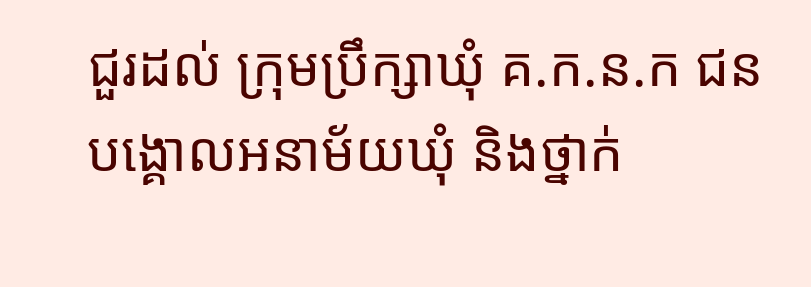ជួរដល់ ក្រុមប្រឹក្សាឃុំ គ.ក.ន.ក ជនបង្គោលអនាម័យឃុំ និងថ្នាក់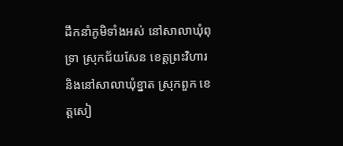ដឹកនាំភូមិទាំងអស់ នៅសាលាឃុំពុទ្រា ស្រុកជ័យសែន ខេត្តព្រះវិហារ និងនៅសាលាឃុំខ្នាត ស្រុកពួក ខេត្តសៀ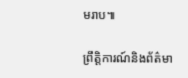មរាប៕

ព្រឹត្តិការណ៍និងព័ត៌មា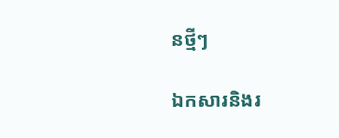នថ្មីៗ

ឯកសារនិងរ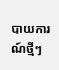បាយការណ៍ថ្មីៗ